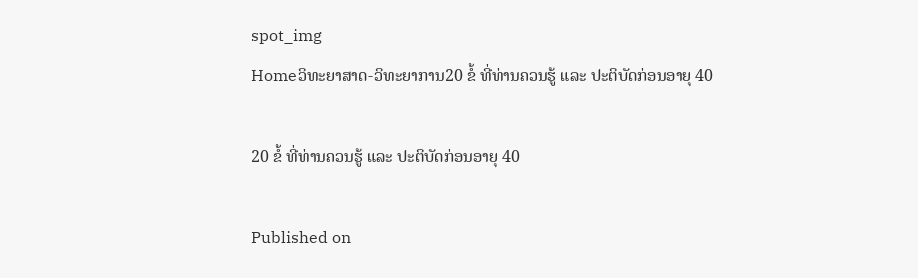spot_img
Homeວິທະຍາສາດ-ວິທະຍາການ20 ຂໍ້ ທີ່ທ່ານຄວນຮູ້ ແລະ ປະຕິບັດກ່ອນອາຍຸ 40

20 ຂໍ້ ທີ່ທ່ານຄວນຮູ້ ແລະ ປະຕິບັດກ່ອນອາຍຸ 40

Published on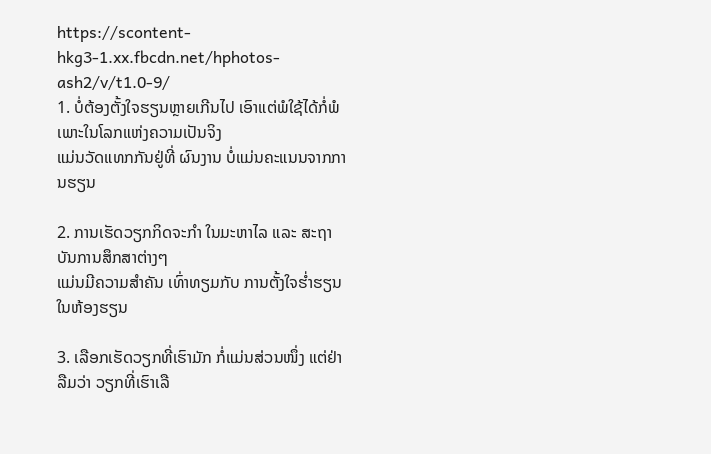https://scontent-hkg3-1.xx.fbcdn.net/hphotos-ash2/v/t1.0-9/
1. ບໍ່ຕ້ອງຕັ້ງໃຈຮຽນຫຼາຍເກີນໄປ ເອົາແຕ່ພໍໃຊ້ໄດ້ກໍ່ພໍ ເພາະໃນໂລກແຫ່ງຄວາມເປັນຈິງ
ແມ່ນວັດແທກກັນຢູ່ທີ່ ຜົນງານ ບໍ່ແມ່ນຄະແນນຈາກການຮຽນ

2. ການເຮັດວຽກກິດຈະກໍາ ໃນມະຫາໄລ ແລະ ສະຖາບັນການສຶກສາຕ່າງໆ
ແມ່ນມີຄວາມສໍາຄັນ ເທົ່າທຽມກັບ ການຕັ້ງໃຈຮໍ່າຮຽນໃນຫ້ອງຮຽນ

3. ເລືອກເຮັດວຽກທີ່ເຮົາມັກ ກໍ່ແມ່ນສ່ວນໜຶ່ງ ແຕ່ຢ່າລືມວ່າ ວຽກທີ່ເຮົາເລື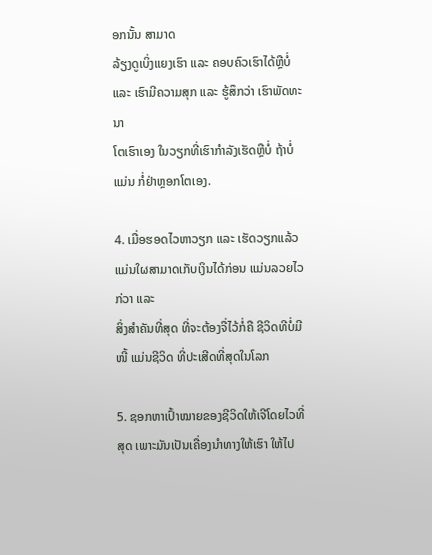ອກນັ້ນ ສາມາດ
ລ້ຽງດູເບິ່ງແຍງເຮົາ ແລະ ຄອບຄົວເຮົາໄດ້ຫຼືບໍ່ ແລະ ເຮົາມີຄວາມສຸກ ແລະ ຮູ້ສຶກວ່າ ເຮົາພັດທະນາ
ໂຕເຮົາເອງ ໃນວຽກທີ່ເຮົາກໍາລັງເຮັດຫຼືບໍ່ ຖ້າບໍ່ແມ່ນ ກໍ່ຢ່າຫຼອກໂຕເອງ.

4. ເມື່ອຮອດໄວຫາວຽກ ແລະ ເຮັດວຽກແລ້ວ ແມ່ນໃຜສາມາດເກັບເງິນໄດ້ກ່ອນ ແມ່ນລວຍໄວກ່ວາ ແລະ
ສິ່ງສໍາຄັນທີ່ສຸດ ທີ່ຈະຕ້ອງຈື່ໄວ້ກໍ່ຄື ຊີວິດທີບໍ່ມີໜີ້ ແມ່ນຊີວິດ ທີ່ປະເສີດທີ່ສຸດໃນໂລກ

5. ຊອກຫາເປົ້າໝາຍຂອງຊີວິດໃຫ້ເຈີໂດຍໄວທີ່ສຸດ ເພາະມັນເປັນເຄື່ອງນໍາທາງໃຫ້ເຮົາ ໃຫ້ໄປ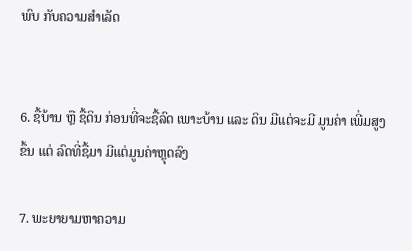ພົບ ກັບຄວາມສໍາເລັດ


6. ຊື້ບ້ານ ຫຼື ຊື້ດິນ ກ່ອນທີ່ຈະຊື້ລົດ ເພາະບ້ານ ແລະ ດິນ ມີແຕ່ຈະມີ ມູນຄ່າ ເພີ່ມສູງຂຶ້ນ ແຕ່ ລົດທີ່ຊື້ມາ ມີແຕ່ມູນຄ່າຫຼຸດລົງ

7. ພະຍາຍາມຫາຄວາມ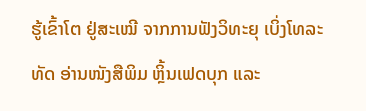ຮູ້ເຂົ້າໂຕ ຢູ່ສະເໝີ ຈາກການຟັງວິທະຍຸ ເບິ່ງໂທລະທັດ ອ່ານໜັງສືພິມ ຫຼິ້ນເຟດບຸກ ແລະ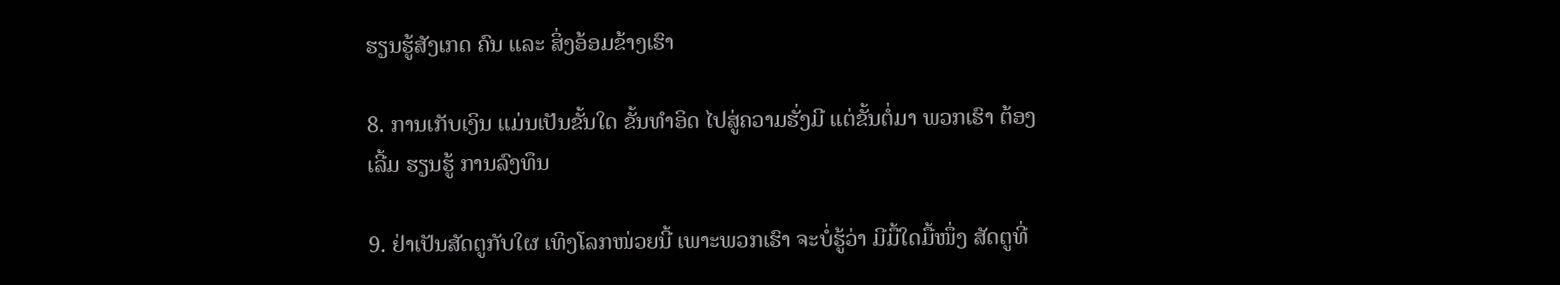ຮຽນຮູ້ສັງເກດ ຄົນ ແລະ ສິ່ງອ້ອມຂ້າງເຮົາ

8. ການເກັບເງິນ ແມ່ນເປັນຂັ້ນໃດ ຂັ້ນທໍາອິດ ໄປສູ່ຄວາມຮັ່ງມີ ແຕ່ຂັ້ນຕໍ່ມາ ພວກເຮົາ ຕ້ອງເລີ້ມ ຮຽນຮູ້ ການລົງທຶນ

9. ຢ່າເປັນສັດຕູກັບໃຜ ເທິງໂລກໜ່ວຍນີ້ ເພາະພວກເຮົາ ຈະບໍ່ຮູ້ວ່າ ມີມື້ໃດມື້ໜຶ່ງ ສັດຕູທີ່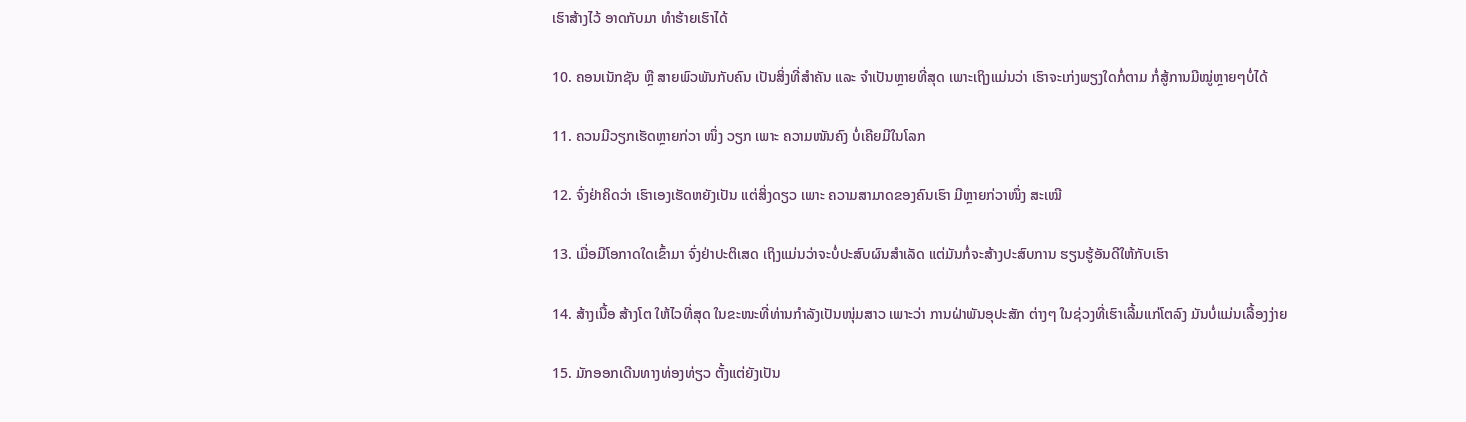ເຮົາສ້າງໄວ້ ອາດກັບມາ ທໍາຮ້າຍເຮົາໄດ້

10. ຄອນເນັກຊັນ ຫຼື ສາຍພົວພັນກັບຄົນ ເປັນສິ່ງທີ່ສໍາຄັນ ແລະ ຈໍາເປັນຫຼາຍທີ່ສຸດ ເພາະເຖິງແມ່ນວ່າ ເຮົາຈະເກ່ງພຽງໃດກໍ່ຕາມ ກໍ່ສູ້ການມີໝູ່ຫຼາຍໆບໍ່ໄດ້

11. ຄວນມີວຽກເຮັດຫຼາຍກ່ວາ ໜຶ່ງ ວຽກ ເພາະ ຄວາມໜັນຄົງ ບໍ່ເຄີຍມີໃນໂລກ

12. ຈົ່ງຢ່າຄິດວ່າ ເຮົາເອງເຮັດຫຍັງເປັນ ແຕ່ສິ່ງດຽວ ເພາະ ຄວາມສາມາດຂອງຄົນເຮົາ ມີຫຼາຍກ່ວາໜຶ່ງ ສະເໝີ

13. ເມື່ອມີໂອກາດໃດເຂົ້າມາ ຈົ່ງຢ່າປະຕິເສດ ເຖິງແມ່ນວ່າຈະບໍ່ປະສົບຜົນສໍາເລັດ ແຕ່ມັນກໍ່ຈະສ້າງປະສົບການ ຮຽນຮູ້ອັນດີໃຫ້ກັບເຮົາ

14. ສ້າງເນື້ອ ສ້າງໂຕ ໃຫ້ໄວທີ່ສຸດ ໃນຂະໜະທີ່ທ່ານກໍາລັງເປັນໜຸ່ມສາວ ເພາະວ່າ ການຝ່າພັນອຸປະສັກ ຕ່າງໆ ໃນຊ່ວງທີ່ເຮົາເລີ້ມແກ່ໂຕລົງ ມັນບໍ່ແມ່ນເລື້ອງງ່າຍ

15. ມັກອອກເດີນທາງທ່ອງທ່ຽວ ຕັ້ງແຕ່ຍັງເປັນ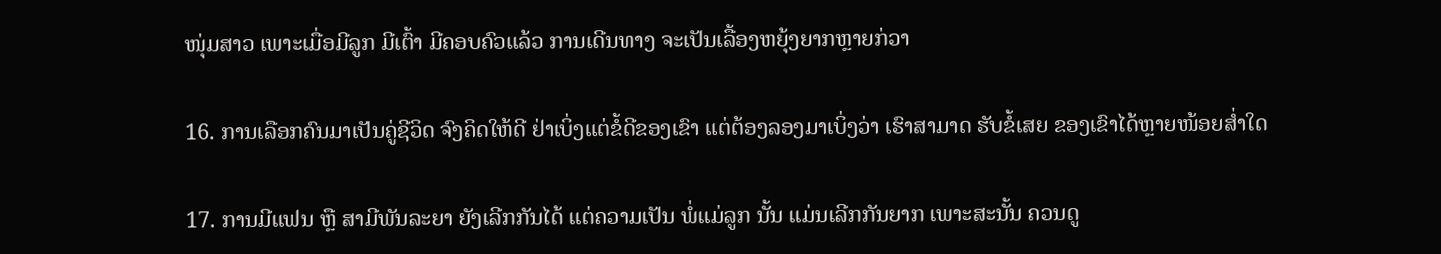ໜຸ່ມສາວ ເພາະເມື່ອມີລູກ ມີເຕົ້າ ມີຄອບຄົວແລ້ວ ການເດີນທາງ ຈະເປັນເລື້ອງຫຍຸ້ງຍາກຫຼາຍກ່ວາ

16. ການເລືອກຄົນມາເປັນຄູ່ຊີວິດ ຈົງຄິດໃຫ້ດີ ຢ່າເບິ່ງແຕ່ຂໍ້ດີຂອງເຂົາ ແຕ່ຕ້ອງລອງມາເບິ່ງວ່າ ເຮົາສາມາດ ຮັບຂໍ້ເສຍ ຂອງເຂົາໄດ້ຫຼາຍໜ້ອຍສໍ່າໃດ

17. ການມີແຟນ ຫຼື ສາມີພັນລະຍາ ຍັງເລີກກັນໄດ້ ແຕ່ຄວາມເປັນ ພໍ່ແມ່ລູກ ນັ້ນ ແມ່ນເລີກກັນຍາກ ເພາະສະນັ້ນ ຄວນດູ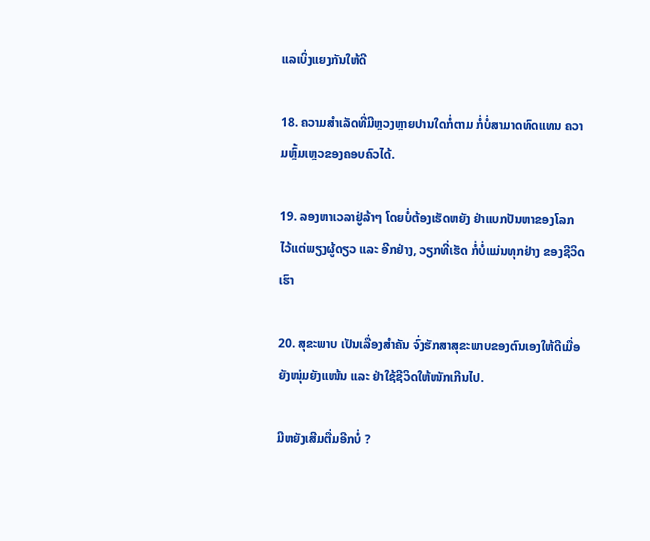ແລເບິ່ງແຍງກັນໃຫ້ດີ

18. ຄວາມສໍາເລັດທີ່ມີຫຼວງຫຼາຍປານໃດກໍ່ຕາມ ກໍ່ບໍ່ສາມາດທົດແທນ ຄວາມຫຼົ້ມເຫຼວຂອງຄອບຄົວໄດ້.

19. ລອງຫາເວລາຢູ່ລ້າໆ ໂດຍບໍ່ຕ້ອງເຮັດຫຍັງ ຢ່າແບກປັນຫາຂອງໂລກ ໄວ້ແຕ່ພຽງຜູ້ດຽວ ແລະ ອີກຢ່າງ, ວຽກທີ່ເຮັດ ກໍ່ບໍ່ແມ່ນທຸກຢ່າງ ຂອງຊີວິດເຮົາ

20. ສຸຂະພາບ ເປັນເລື່ອງສໍາຄັນ ຈົ່ງຮັກສາສຸຂະພາບຂອງຕົນເອງໃຫ້ດີເມື່ອຍັງໜຸ່ມຍັງແໜ້ນ ແລະ ຢ່າໃຊ້ຊີວິດໃຫ້ໜັກເກີນໄປ.

ມີຫຍັງເສີມຕື່ມອີກບໍ່ ?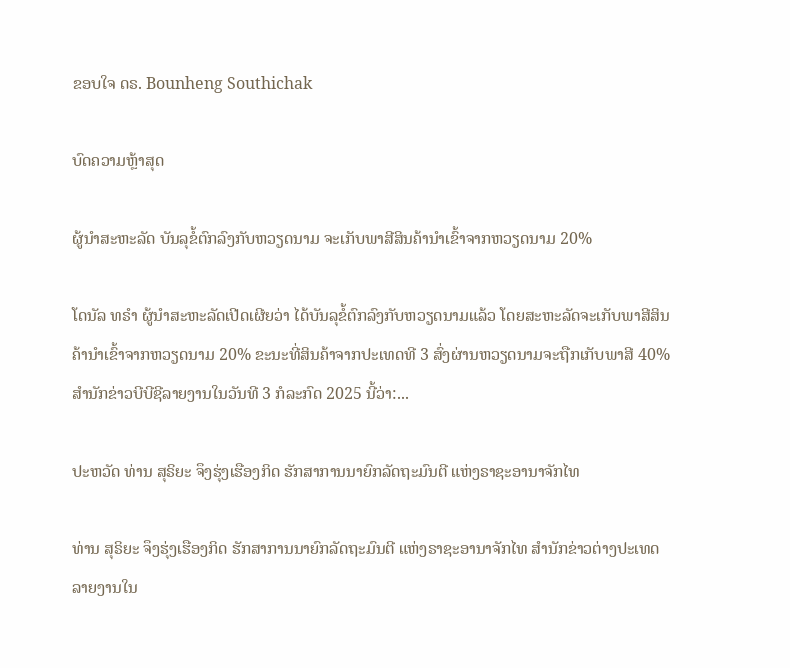ຂອບໃຈ ດຣ. Bounheng Southichak

ບົດຄວາມຫຼ້າສຸດ

ຜູ້ນຳສະຫະລັດ ບັນລຸຂໍ້ຕົກລົງກັບຫວຽດນາມ ຈະເກັບພາສີສິນຄ້ານຳເຂົ້າຈາກຫວຽດນາມ 20%

ໂດນັລ ທຣຳ ຜູ້ນຳສະຫະລັດເປີດເຜີຍວ່າ ໄດ້ບັນລຸຂໍ້ຕົກລົງກັບຫວຽດນາມແລ້ວ ໂດຍສະຫະລັດຈະເກັບພາສີສິນຄ້ານຳເຂົ້າຈາກຫວຽດນາມ 20% ຂະນະທີ່ສິນຄ້າຈາກປະເທດທີ 3 ສົ່ງຜ່ານຫວຽດນາມຈະຖືກເກັບພາສີ 40% ສຳນັກຂ່າວບີບີຊີລາຍງານໃນວັນທີ 3 ກໍລະກົດ 2025 ນີ້ວ່າ:...

ປະຫວັດ ທ່ານ ສຸຣິຍະ ຈຶງຮຸ່ງເຮືອງກິດ ຮັກສາການນາຍົກລັດຖະມົນຕີ ແຫ່ງຣາຊະອານາຈັກໄທ

ທ່ານ ສຸຣິຍະ ຈຶງຮຸ່ງເຮືອງກິດ ຮັກສາການນາຍົກລັດຖະມົນຕີ ແຫ່ງຣາຊະອານາຈັກໄທ ສຳນັກຂ່າວຕ່າງປະເທດລາຍງານໃນ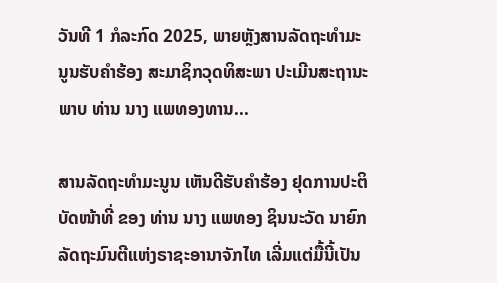ວັນທີ 1 ກໍລະກົດ 2025, ພາຍຫຼັງສານລັດຖະທຳມະນູນຮັບຄຳຮ້ອງ ສະມາຊິກວຸດທິສະພາ ປະເມີນສະຖານະພາບ ທ່ານ ນາງ ແພທອງທານ...

ສານລັດຖະທຳມະນູນ ເຫັນດີຮັບຄຳຮ້ອງ ຢຸດການປະຕິບັດໜ້າທີ່ ຂອງ ທ່ານ ນາງ ແພທອງ ຊິນນະວັດ ນາຍົກລັດຖະມົນຕີແຫ່ງຣາຊະອານາຈັກໄທ ເລີ່ມແຕ່ມື້ນີ້ເປັນ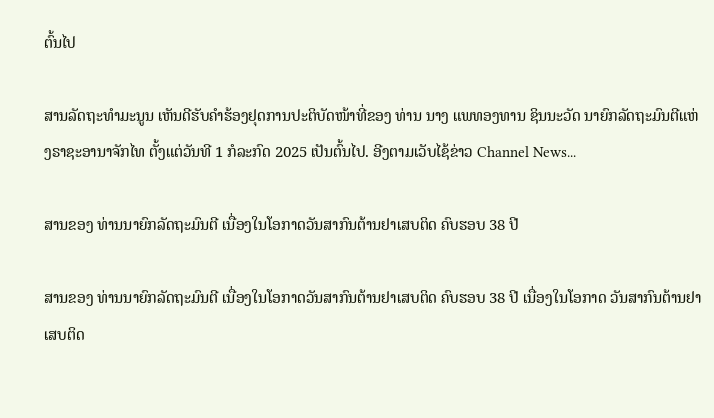ຕົ້ນໄປ

ສານລັດຖະທຳມະນູນ ເຫັນດີຮັບຄຳຮ້ອງຢຸດການປະຕິບັດໜ້າທີ່ຂອງ ທ່ານ ນາງ ແພທອງທານ ຊິນນະວັດ ນາຍົກລັດຖະມົນຕີແຫ່ງຣາຊະອານາຈັກໄທ ຕັ້ງແຕ່ວັນທີ 1 ກໍລະກົດ 2025 ເປັນຕົ້ນໄປ. ອີງຕາມເວັບໄຊ້ຂ່າວ Channel News...

ສານຂອງ ທ່ານນາຍົກລັດຖະມົນຕີ ເນື່ອງໃນໂອກາດວັນສາກົນຕ້ານຢາເສບຕິດ ຄົບຮອບ 38 ປີ

ສານຂອງ ທ່ານນາຍົກລັດຖະມົນຕີ ເນື່ອງໃນໂອກາດວັນສາກົນຕ້ານຢາເສບຕິດ ຄົບຮອບ 38 ປີ ເນື່ອງໃນໂອກາດ ວັນສາກົນຕ້ານຢາເສບຕິດ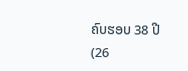ຄົບຮອບ 38 ປີ (26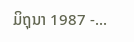ມິຖຸນາ 1987 -...